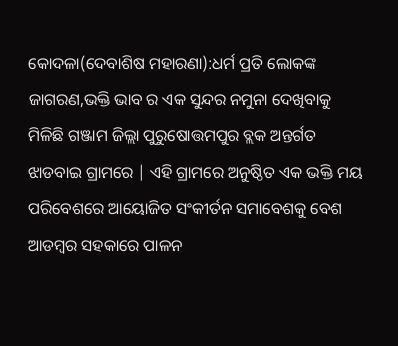କୋଦଳା(ଦେବାଶିଷ ମହାରଣା):ଧର୍ମ ପ୍ରତି ଲୋକଙ୍କ ଜାଗରଣ,ଭକ୍ତି ଭାବ ର ଏକ ସୁନ୍ଦର ନମୁନା ଦେଖିବାକୁ ମିଳିଛି ଗଞ୍ଜାମ ଜିଲ୍ଲା ପୁରୁଷୋତ୍ତମପୁର ବ୍ଲକ ଅନ୍ତର୍ଗତ ଝାଡବାଇ ଗ୍ରାମରେ | ଏହି ଗ୍ରାମରେ ଅନୁଷ୍ଠିତ ଏକ ଭକ୍ତି ମୟ ପରିବେଶରେ ଆୟୋଜିତ ସଂକୀର୍ତନ ସମାବେଶକୁ ବେଶ ଆଡମ୍ବର ସହକାରେ ପାଳନ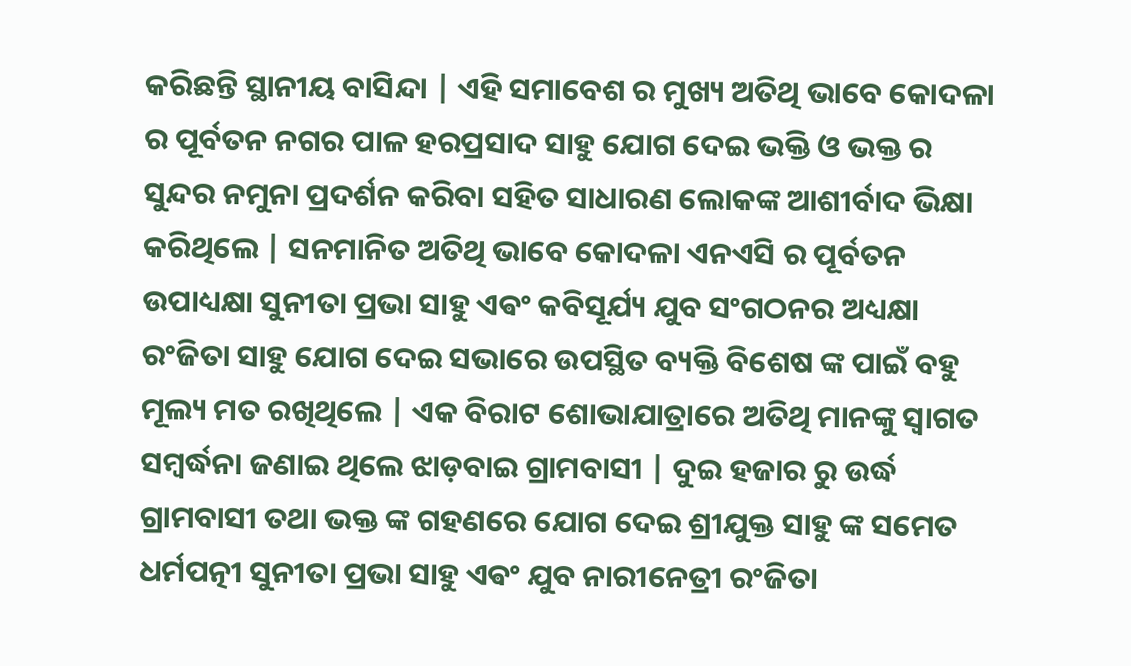କରିଛନ୍ତି ସ୍ଥାନୀୟ ବାସିନ୍ଦା | ଏହି ସମାବେଶ ର ମୁଖ୍ୟ ଅତିଥି ଭାବେ କୋଦଳା ର ପୂର୍ବତନ ନଗର ପାଳ ହରପ୍ରସାଦ ସାହୁ ଯୋଗ ଦେଇ ଭକ୍ତି ଓ ଭକ୍ତ ର ସୁନ୍ଦର ନମୁନା ପ୍ରଦର୍ଶନ କରିବା ସହିତ ସାଧାରଣ ଲୋକଙ୍କ ଆଶୀର୍ବାଦ ଭିକ୍ଷା କରିଥିଲେ | ସନମାନିତ ଅତିଥି ଭାବେ କୋଦଳା ଏନଏସି ର ପୂର୍ବତନ ଉପାଧ୍ୟକ୍ଷା ସୁନୀତା ପ୍ରଭା ସାହୁ ଏଵଂ କବିସୂର୍ଯ୍ୟ ଯୁବ ସଂଗଠନର ଅଧ୍ୟକ୍ଷା ରଂଜିତା ସାହୁ ଯୋଗ ଦେଇ ସଭାରେ ଉପସ୍ଥିତ ବ୍ୟକ୍ତି ବିଶେଷ ଙ୍କ ପାଇଁ ବହୁ ମୂଲ୍ୟ ମତ ରଖିଥିଲେ | ଏକ ବିରାଟ ଶୋଭାଯାତ୍ରାରେ ଅତିଥି ମାନଙ୍କୁ ସ୍ୱାଗତ ସମ୍ବର୍ଦ୍ଧନା ଜଣାଇ ଥିଲେ ଝାଡ଼ବାଇ ଗ୍ରାମବାସୀ | ଦୁଇ ହଜାର ରୁ ଉର୍ଦ୍ଧ ଗ୍ରାମବାସୀ ତଥା ଭକ୍ତ ଙ୍କ ଗହଣରେ ଯୋଗ ଦେଇ ଶ୍ରୀଯୁକ୍ତ ସାହୁ ଙ୍କ ସମେତ ଧର୍ମପତ୍ନୀ ସୁନୀତା ପ୍ରଭା ସାହୁ ଏଵଂ ଯୁବ ନାରୀନେତ୍ରୀ ରଂଜିତା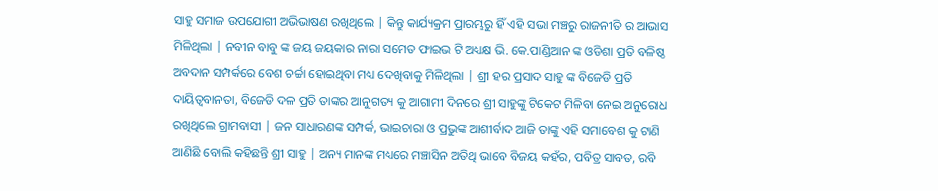ସାହୁ ସମାଜ ଉପଯୋଗୀ ଅଭିଭାଷଣ ରଖିଥିଲେ | କିନ୍ତୁ କାର୍ଯ୍ୟକ୍ରମ ପ୍ରାରମ୍ଭରୁ ହିଁ ଏହି ସଭା ମଞ୍ଚରୁ ରାଜନୀତି ର ଆଭାସ ମିଳିଥିଲା | ନବୀନ ବାବୁ ଙ୍କ ଜୟ ଜୟକାର ନାରା ସମେତ ଫାଇଭ ଟି ଅଧ୍ୟକ୍ଷ ଭି. କେ.ପାଣ୍ଡିଆନ ଙ୍କ ଓଡିଶା ପ୍ରତି ବଳିଷ୍ଠ ଅବଦାନ ସମ୍ପର୍କରେ ବେଶ ଚର୍ଚ୍ଚା ହୋଇଥିବା ମଧ୍ୟ ଦେଖିବାକୁ ମିଳିଥିଲା | ଶ୍ରୀ ହର ପ୍ରସାଦ ସାହୁ ଙ୍କ ବିଜେଡି ପ୍ରତି ଦାୟିତ୍ୱବାନତା, ବିଜେଡି ଦଳ ପ୍ରତି ତାଙ୍କର ଆନୁଗତ୍ୟ କୁ ଆଗାମୀ ଦିନରେ ଶ୍ରୀ ସାହୁଙ୍କୁ ଟିକେଟ ମିଳିବା ନେଇ ଅନୁରୋଧ ରଖିଥିଲେ ଗ୍ରାମବାସୀ | ଜନ ସାଧାରଣଙ୍କ ସମ୍ପର୍କ, ଭାଇଚାରା ଓ ପ୍ରଭୁଙ୍କ ଆଶୀର୍ବାଦ ଆଜି ତାଙ୍କୁ ଏହି ସମାବେଶ କୁ ଟାଣି ଆଣିଛି ବୋଲି କହିଛନ୍ତି ଶ୍ରୀ ସାହୁ | ଅନ୍ୟ ମାନଙ୍କ ମଧ୍ୟରେ ମଞ୍ଚାସିନ ଅତିଥି ଭାବେ ବିଜୟ କହଁର, ପବିତ୍ର ସାବତ, ରବି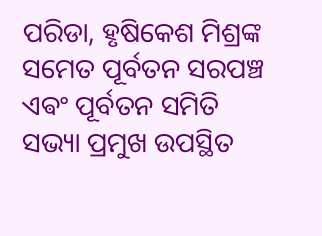ପରିଡା, ହୃଷିକେଶ ମିଶ୍ରଙ୍କ ସମେତ ପୂର୍ବତନ ସରପଞ୍ଚ ଏଵଂ ପୂର୍ବତନ ସମିତି ସଭ୍ୟା ପ୍ରମୁଖ ଉପସ୍ଥିତ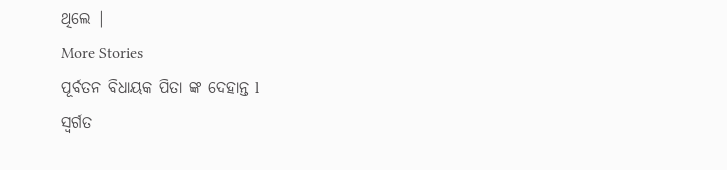ଥିଲେ |
More Stories
ପୂର୍ବତନ ବିଧାୟକ ପିତା ଙ୍କ ଦେହାନ୍ତ l
ସ୍ବର୍ଗତ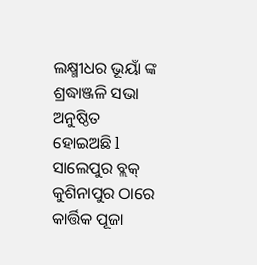ଲକ୍ଷ୍ମୀଧର ଭୂୟାଁ ଙ୍କ ଶ୍ରଦ୍ଧାଞ୍ଜଳି ସଭା ଅନୁଷ୍ଠିତ ହୋଇଅଛି l
ସାଲେପୁର ବ୍ଲକ୍ କୁଶିନାପୁର ଠାରେ କାର୍ତ୍ତିକ ପୂଜା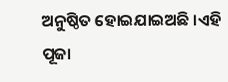ଅନୁଷ୍ଠିତ ହୋଇଯାଇଅଛି ।ଏହି ପୂଜା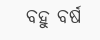ବହୁ ବର୍ଷ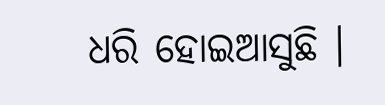ଧରି ହୋଇଆସୁଛି ।